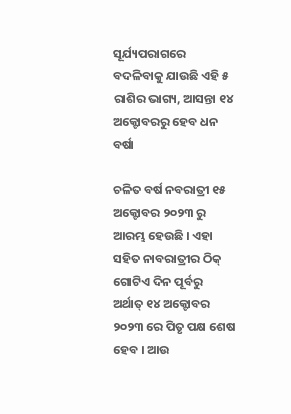ସୂର୍ଯ୍ୟପରାଗରେ ବଦଳିବାକୁ ଯାଉଛି ଏହି ୫ ରାଶିର ଭାଗ୍ୟ, ଆସନ୍ତା ୧୪ ଅକ୍ଟୋବରରୁ ହେବ ଧନ ବର୍ଷା

ଚଳିତ ବର୍ଷ ନବରାତ୍ରୀ ୧୫ ଅକ୍ଟୋବର ୨୦୨୩ ରୁ ଆରମ୍ଭ ହେଉଛି । ଏହା ସହିତ ନାବରାତ୍ରୀର ଠିକ୍ ଗୋଟିଏ ଦିନ ପୂର୍ବରୁ ଅର୍ଥାତ୍ ୧୪ ଅକ୍ଟୋବର ୨୦୨୩ ରେ ପିତୃ ପକ୍ଷ ଶେଷ ହେବ । ଆଉ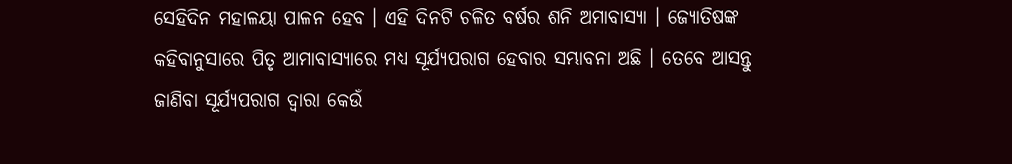ସେହିଦିନ ମହାଳୟା ପାଳନ ହେବ । ଏହି ଦିନଟି ଚଳିତ ବର୍ଷର ଶନି ଅମାବାସ୍ୟା । ଜ୍ୟୋତିଷଙ୍କ କହିବାନୁସାରେ ପିତୃ ଆମାବାସ୍ୟାରେ ମଧ୍ୟ ସୂର୍ଯ୍ୟପରାଗ ହେବାର ସମ୍ଭାବନା ଅଛି । ତେବେ ଆସନ୍ତୁ ଜାଣିବା ସୂର୍ଯ୍ୟପରାଗ ଦ୍ୱାରା କେଉଁ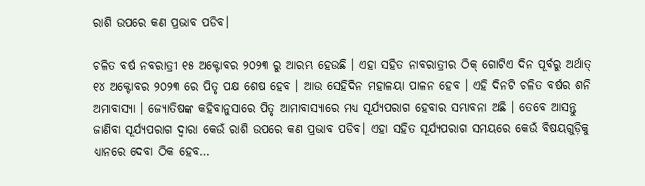ରାଶି ଉପରେ କଣ ପ୍ରଭାବ ପଡିବ।

ଚଳିତ ବର୍ଷ ନବରାତ୍ରୀ ୧୫ ଅକ୍ଟୋବର ୨୦୨୩ ରୁ ଆରମ୍ଭ ହେଉଛି । ଏହା ସହିତ ନାବରାତ୍ରୀର ଠିକ୍ ଗୋଟିଏ ଦିନ ପୂର୍ବରୁ ଅର୍ଥାତ୍ ୧୪ ଅକ୍ଟୋବର ୨୦୨୩ ରେ ପିତୃ ପକ୍ଷ ଶେଷ ହେବ । ଆଉ ସେହିଦିନ ମହାଳୟା ପାଳନ ହେବ । ଏହି ଦିନଟି ଚଳିତ ବର୍ଷର ଶନି ଅମାବାସ୍ୟା । ଜ୍ୟୋତିଷଙ୍କ କହିବାନୁସାରେ ପିତୃ ଆମାବାସ୍ୟାରେ ମଧ୍ୟ ସୂର୍ଯ୍ୟପରାଗ ହେବାର ସମ୍ଭାବନା ଅଛି । ତେବେ ଆସନ୍ତୁ ଜାଣିବା ସୂର୍ଯ୍ୟପରାଗ ଦ୍ୱାରା କେଉଁ ରାଶି ଉପରେ କଣ ପ୍ରଭାବ ପଡିବ। ଏହା ସହିତ ସୂର୍ଯ୍ୟପରାଗ ସମୟରେ କେଉଁ ବିଷୟଗୁଡ଼ିକୁ ଧ୍ୟାନରେ ଦେବା ଠିକ ହେବ…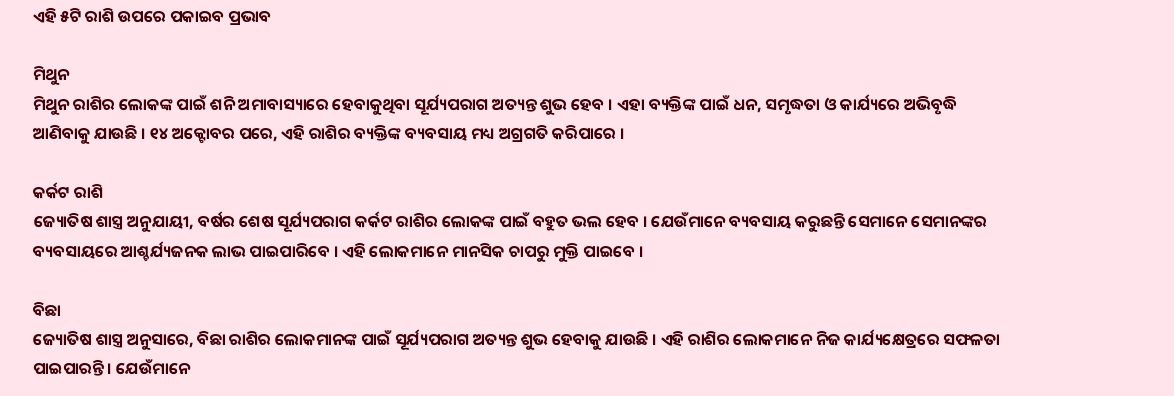ଏହି ୫ଟି ରାଶି ଉପରେ ପକାଇବ ପ୍ରଭାବ

ମିଥୁନ
ମିଥୁନ ରାଶିର ଲୋକଙ୍କ ପାଇଁ ଶନି ଅମାବାସ୍ୟାରେ ହେବାକୁଥିବା ସୂର୍ଯ୍ୟପରାଗ ଅତ୍ୟନ୍ତ ଶୁଭ ହେବ । ଏହା ବ୍ୟକ୍ତିଙ୍କ ପାଇଁ ଧନ, ସମୃଦ୍ଧତା ଓ କାର୍ଯ୍ୟରେ ଅଭିବୃଦ୍ଧି ଆଣିବାକୁ ଯାଉଛି । ୧୪ ଅକ୍ଟୋବର ପରେ, ଏହି ରାଶିର ବ୍ୟକ୍ତିଙ୍କ ବ୍ୟବସାୟ ମଧ୍ୟ ଅଗ୍ରଗତି କରିପାରେ ।

କର୍କଟ ରାଶି
ଜ୍ୟୋତିଷ ଶାସ୍ତ୍ର ଅନୁଯାୟୀ, ବର୍ଷର ଶେଷ ସୂର୍ଯ୍ୟପରାଗ କର୍କଟ ରାଶିର ଲୋକଙ୍କ ପାଇଁ ବହୁତ ଭଲ ହେବ । ଯେଉଁମାନେ ବ୍ୟବସାୟ କରୁଛନ୍ତି ସେମାନେ ସେମାନଙ୍କର ବ୍ୟବସାୟରେ ଆଶ୍ଚର୍ଯ୍ୟଜନକ ଲାଭ ପାଇପାରିବେ । ଏହି ଲୋକମାନେ ମାନସିକ ଚାପରୁ ମୁକ୍ତି ପାଇବେ ।

ବିଛା
ଜ୍ୟୋତିଷ ଶାସ୍ତ୍ର ଅନୁସାରେ, ବିଛା ରାଶିର ଲୋକମାନଙ୍କ ପାଇଁ ସୂର୍ଯ୍ୟପରାଗ ଅତ୍ୟନ୍ତ ଶୁଭ ହେବାକୁ ଯାଉଛି । ଏହି ରାଶିର ଲୋକମାନେ ନିଜ କାର୍ଯ୍ୟକ୍ଷେତ୍ରରେ ସଫଳତା ପାଇପାରନ୍ତି । ଯେଉଁମାନେ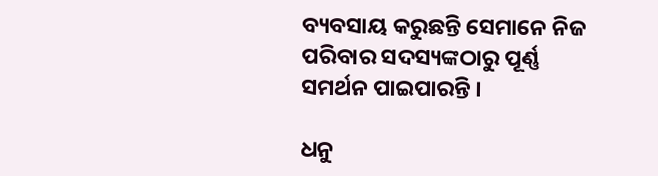ବ୍ୟବସାୟ କରୁଛନ୍ତି ସେମାନେ ନିଜ ପରିବାର ସଦସ୍ୟଙ୍କଠାରୁ ପୂର୍ଣ୍ଣ ସମର୍ଥନ ପାଇପାରନ୍ତି ।

ଧନୁ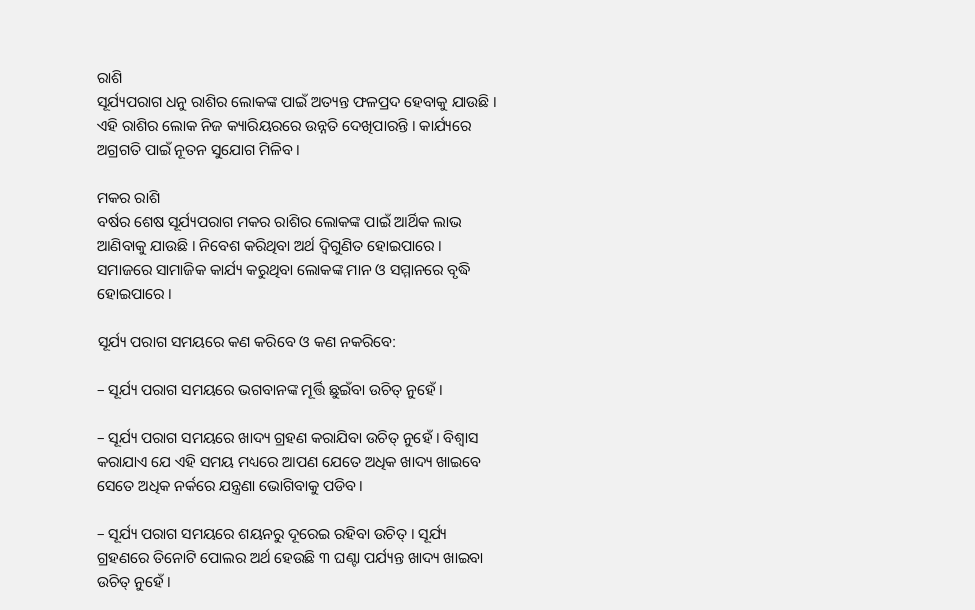ରାଶି
ସୂର୍ଯ୍ୟପରାଗ ଧନୁ ରାଶିର ଲୋକଙ୍କ ପାଇଁ ଅତ୍ୟନ୍ତ ଫଳପ୍ରଦ ହେବାକୁ ଯାଉଛି । ଏହି ରାଶିର ଲୋକ ନିଜ କ୍ୟାରିୟରରେ ଉନ୍ନତି ଦେଖିପାରନ୍ତି । କାର୍ଯ୍ୟରେ ଅଗ୍ରଗତି ପାଇଁ ନୂତନ ସୁଯୋଗ ମିଳିବ ।

ମକର ରାଶି
ବର୍ଷର ଶେଷ ସୂର୍ଯ୍ୟପରାଗ ମକର ରାଶିର ଲୋକଙ୍କ ପାଇଁ ଆର୍ଥିକ ଲାଭ ଆଣିବାକୁ ଯାଉଛି । ନିବେଶ କରିଥିବା ଅର୍ଥ ଦ୍ୱିଗୁଣିତ ହୋଇପାରେ । ସମାଜରେ ସାମାଜିକ କାର୍ଯ୍ୟ କରୁଥିବା ଲୋକଙ୍କ ମାନ ଓ ସମ୍ମାନରେ ବୃଦ୍ଧି ହୋଇପାରେ ।

ସୂର୍ଯ୍ୟ ପରାଗ ସମୟରେ କଣ କରିବେ ଓ କଣ ନକରିବେ:

– ସୂର୍ଯ୍ୟ ପରାଗ ସମୟରେ ଭଗବାନଙ୍କ ମୂର୍ତ୍ତି ଛୁଇଁବା ଉଚିତ୍ ନୁହେଁ ।

– ସୂର୍ଯ୍ୟ ପରାଗ ସମୟରେ ଖାଦ୍ୟ ଗ୍ରହଣ କରାଯିବା ଉଚିତ୍ ନୁହେଁ । ବିଶ୍ୱାସ କରାଯାଏ ଯେ ଏହି ସମୟ ମଧ୍ୟରେ ଆପଣ ଯେତେ ଅଧିକ ଖାଦ୍ୟ ଖାଇବେ ସେତେ ଅଧିକ ନର୍କରେ ଯନ୍ତ୍ରଣା ଭୋଗିବାକୁ ପଡିବ ।

– ସୂର୍ଯ୍ୟ ପରାଗ ସମୟରେ ଶୟନରୁ ଦୂରେଇ ରହିବା ଉଚିତ୍ । ସୂର୍ଯ୍ୟ ଗ୍ରହଣରେ ତିନୋଟି ପୋଲର ଅର୍ଥ ହେଉଛି ୩ ଘଣ୍ଟା ପର୍ଯ୍ୟନ୍ତ ଖାଦ୍ୟ ଖାଇବା ଉଚିତ୍ ନୁହେଁ ।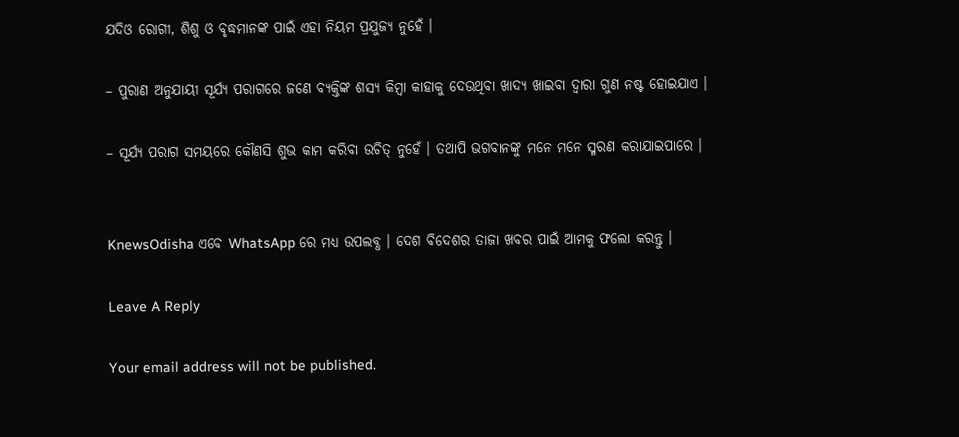ଯଦିଓ ରୋଗୀ, ଶିଶୁ ଓ ବୃଦ୍ଧମାନଙ୍କ ପାଇଁ ଏହା ନିୟମ ପ୍ରଯୁଜ୍ୟ ନୁହେଁ ।

– ପୁରାଣ ଅନୁଯାୟୀ ସୂର୍ଯ୍ୟ ପରାଗରେ ଜଣେ ବ୍ୟକ୍ତିଙ୍କ ଶସ୍ୟ କିମ୍ବା କାହାକୁ ଦେଉଥିବା ଖାଦ୍ୟ ଖାଇବା ଦ୍ୱାରା ଗୁଣ ନଷ୍ଟ ହୋଇଯାଏ ।

– ସୂର୍ଯ୍ୟ ପରାଗ ସମୟରେ କୌଣସି ଶୁଭ କାମ କରିବା ଉଚିତ୍ ନୁହେଁ । ତଥାପି ଭଗବାନଙ୍କୁ ମନେ ମନେ ସ୍ମରଣ କରାଯାଇପାରେ ।


KnewsOdisha ଏବେ WhatsApp ରେ ମଧ୍ୟ ଉପଲବ୍ଧ । ଦେଶ ବିଦେଶର ତାଜା ଖବର ପାଇଁ ଆମକୁ ଫଲୋ କରନ୍ତୁ ।

Leave A Reply

Your email address will not be published.